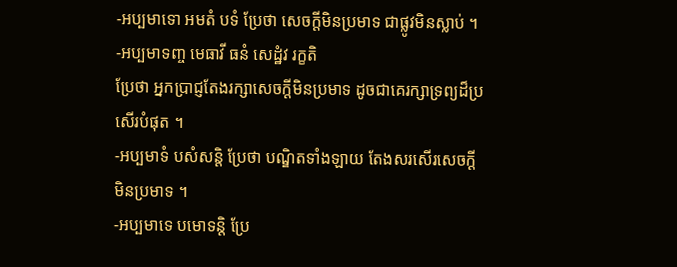-អប្បមាទោ អមតំ បទំ ប្រែថា សេចក្តីមិនប្រមាទ ជាផ្លូវមិនស្លាប់ ។
-អប្បមាទញ្ច មេធាវី ធនំ សេដ្ឋំវ រក្ខតិ
ប្រែថា អ្នកបា្រជ្ញតែងរក្សាសេចក្តីមិនប្រមាទ ដូចជាគេរក្សាទ្រព្យដ៏ប្រសើរបំផុត ។
-អប្បមាទំ បសំសន្តិ ប្រែថា បណ្ឌិតទាំងឡាយ តែងសរសើរសេចក្តីមិនប្រមាទ ។
-អប្បមាទេ បមោទន្តិ ប្រែ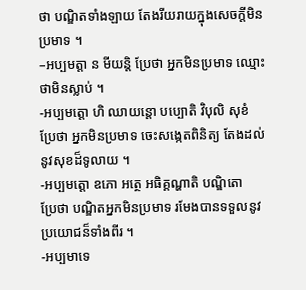ថា បណ្ឌិតទាំងឡាយ តែងរីយរាយក្នុងសេចក្តីមិនប្រមាទ ។
–អប្បមត្តា ន មីយន្តិ ប្រែថា អ្នកមិនប្រមាទ ឈ្មោះថាមិនស្លាប់ ។
-អប្បមត្តោ ហិ ឈាយន្តោ បប្បោតិ វិបុលិ សុខំ
ប្រែថា អ្នកមិនប្រមាទ ចេះសង្កេតពិនិត្យ តែងដល់នូវសុខដ៏ទូលាយ ។
-អប្បមត្តោ ឧភោ អត្ថេ អធិគ្គណ្ហាតិ បណ្ឌិតោ
ប្រែថា បណ្ឌិតអ្នកមិនប្រមាទ រមែងបានទទួលនូវប្រយោជន៏ទាំងពីរ ។
-អប្បមាទេ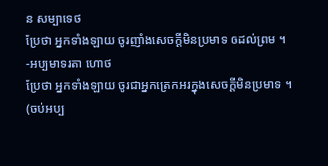ន សម្បាទេថ
ប្រែថា អ្នកទាំងឡាយ ចូរញាំងសេចក្តីមិនប្រមាទ ឲដល់ព្រម ។
-អប្បមាទរតា ហោថ
ប្រែថា អ្នកទាំងឡាយ ចូរជាអ្នកត្រេកអរក្នុងសេចក្តីមិនប្រមាទ ។
(ចប់អប្ប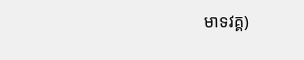មាទវគ្គ)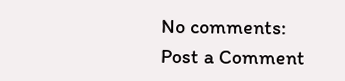No comments:
Post a Comment